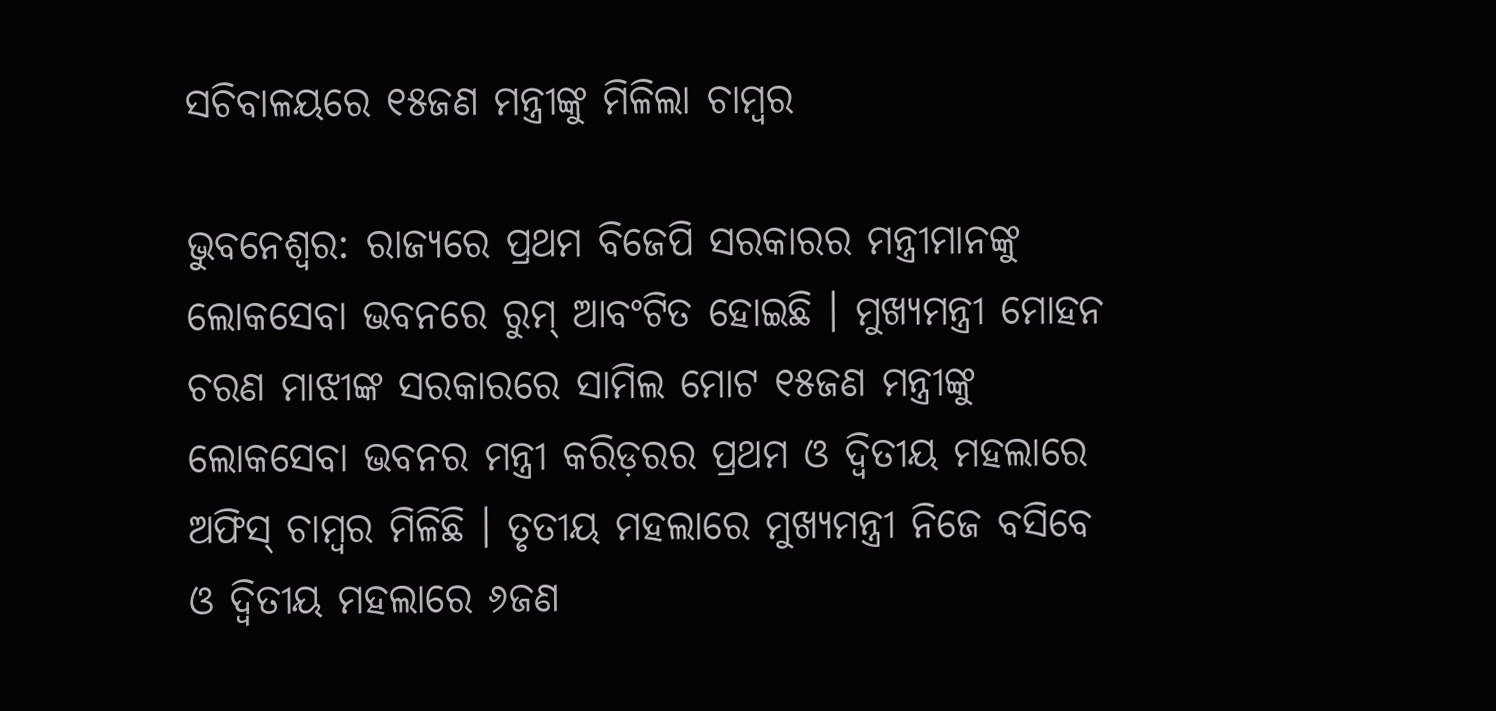ସଚିବାଳୟରେ ୧୫ଜଣ ମନ୍ତ୍ରୀଙ୍କୁ ମିଳିଲା ଚାମ୍ବର

ଭୁବନେଶ୍ୱର: ରାଜ୍ୟରେ ପ୍ରଥମ ବିଜେପି ସରକାରର ମନ୍ତ୍ରୀମାନଙ୍କୁ  ଲୋକସେବା ଭବନରେ ରୁମ୍ ଆବଂଟିତ ହୋଇଛି । ମୁଖ୍ୟମନ୍ତ୍ରୀ ମୋହନ ଚରଣ ମାଝୀଙ୍କ ସରକାରରେ ସାମିଲ ମୋଟ ୧୫ଜଣ ମନ୍ତ୍ରୀଙ୍କୁ  ଲୋକସେବା ଭବନର ମନ୍ତ୍ରୀ କରିଡ଼ରର ପ୍ରଥମ ଓ ଦ୍ୱିତୀୟ ମହଲାରେ ଅଫିସ୍ ଚାମ୍ବର ମିଳିଛି । ତୃତୀୟ ମହଲାରେ ମୁଖ୍ୟମନ୍ତ୍ରୀ ନିଜେ ବସିବେ ଓ ଦ୍ୱିତୀୟ ମହଲାରେ ୬ଜଣ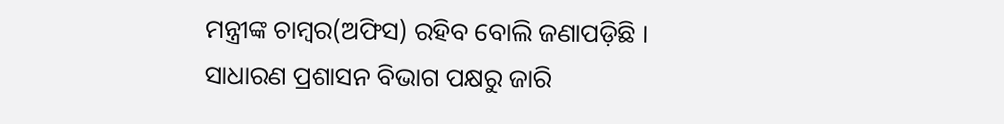ମନ୍ତ୍ରୀଙ୍କ ଚାମ୍ବର(ଅଫିସ) ରହିବ ବୋଲି ଜଣାପଡ଼ିଛି ।
ସାଧାରଣ ପ୍ରଶାସନ ବିଭାଗ ପକ୍ଷରୁ ଜାରି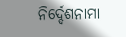ନିର୍ଦ୍ଦେଶନାମା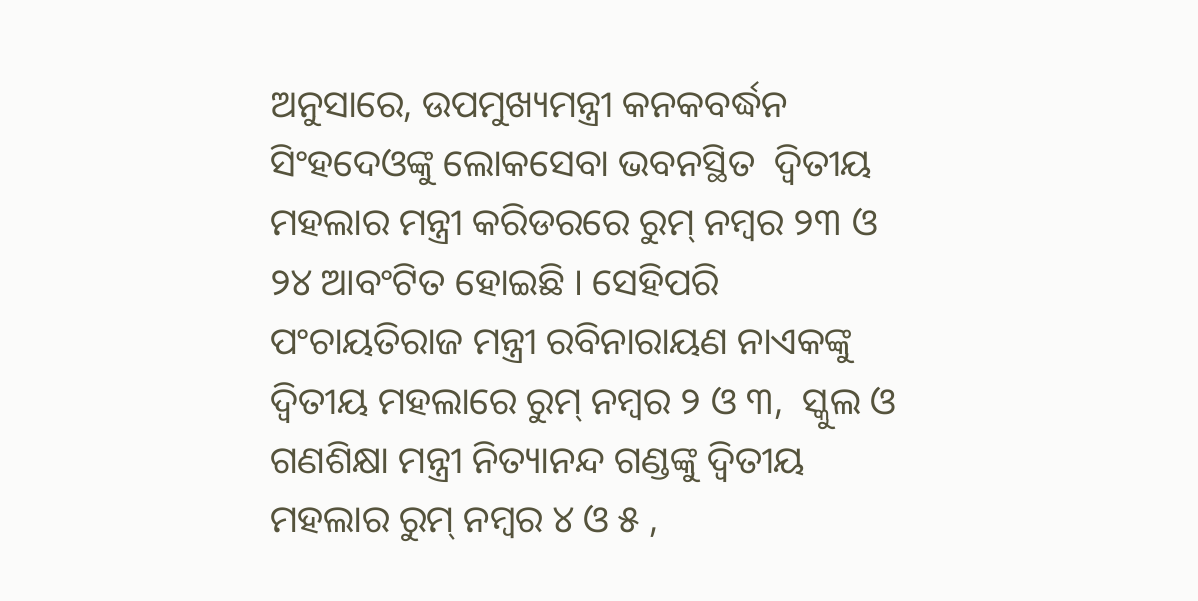ଅନୁସାରେ, ଉପମୁଖ୍ୟମନ୍ତ୍ରୀ କନକବର୍ଦ୍ଧନ ସିଂହଦେଓଙ୍କୁ ଲୋକସେବା ଭବନସ୍ଥିତ  ଦ୍ୱିତୀୟ ମହଲାର ମନ୍ତ୍ରୀ କରିଡରରେ ରୁମ୍ ନମ୍ବର ୨୩ ଓ ୨୪ ଆବଂଟିତ ହୋଇଛି । ସେହିପରି ପଂଚାୟତିରାଜ ମନ୍ତ୍ରୀ ରବିନାରାୟଣ ନାଏକଙ୍କୁ ଦ୍ୱିତୀୟ ମହଲାରେ ରୁମ୍ ନମ୍ବର ୨ ଓ ୩,  ସ୍କୁଲ ଓ ଗଣଶିକ୍ଷା ମନ୍ତ୍ରୀ ନିତ୍ୟାନନ୍ଦ ଗଣ୍ଡଙ୍କୁ ଦ୍ୱିତୀୟ ମହଲାର ରୁମ୍ ନମ୍ବର ୪ ଓ ୫ ,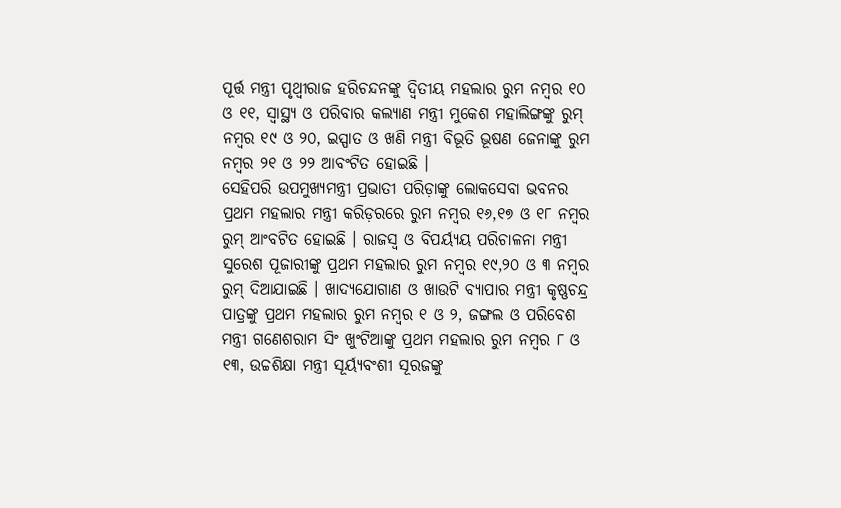ପୂର୍ତ୍ତ ମନ୍ତ୍ରୀ ପୃଥ୍ୱୀରାଜ ହରିଚନ୍ଦନଙ୍କୁ ଦ୍ୱିତୀୟ ମହଲାର ରୁମ ନମ୍ବର ୧୦ ଓ ୧୧, ସ୍ୱାସ୍ଥ୍ୟ ଓ ପରିବାର କଲ୍ୟାଣ ମନ୍ତ୍ରୀ ମୁକେଶ ମହାଲିଙ୍ଗଙ୍କୁ ରୁମ୍ ନମ୍ବର ୧୯ ଓ ୨୦, ଇସ୍ପାତ ଓ ଖଣି ମନ୍ତ୍ରୀ ବିଭୂତି ଭୂଷଣ ଜେନାଙ୍କୁ ରୁମ ନମ୍ବର ୨୧ ଓ ୨୨ ଆବଂଟିତ ହୋଇଛି ।
ସେହିପରି ଉପମୁଖ୍ୟମନ୍ତ୍ରୀ ପ୍ରଭାତୀ ପରିଡ଼ାଙ୍କୁ ଲୋକସେବା ଭବନର ପ୍ରଥମ ମହଲାର ମନ୍ତ୍ରୀ କରିଡ଼ରରେ ରୁମ ନମ୍ବର ୧୬,୧୭ ଓ ୧୮ ନମ୍ବର ରୁମ୍ ଆଂବଟିତ ହୋଇଛି । ରାଜସ୍ୱ ଓ ବିପର୍ୟ୍ୟୟ ପରିଚାଳନା ମନ୍ତ୍ରୀ ସୁରେଶ ପୂଜାରୀଙ୍କୁ ପ୍ରଥମ ମହଲାର ରୁମ ନମ୍ବର ୧୯,୨୦ ଓ ୩ ନମ୍ବର ରୁମ୍ ଦିଆଯାଇଛି । ଖାଦ୍ୟଯୋଗାଣ ଓ ଖାଉଟି ବ୍ୟାପାର ମନ୍ତ୍ରୀ କୃଷ୍ଣଚନ୍ଦ୍ର ପାତ୍ରଙ୍କୁ ପ୍ରଥମ ମହଲାର ରୁମ ନମ୍ବର ୧ ଓ ୨, ଜଙ୍ଗଲ ଓ ପରିବେଶ ମନ୍ତ୍ରୀ ଗଣେଶରାମ ସିଂ ଖୁଂଟିଆଙ୍କୁ ପ୍ରଥମ ମହଲାର ରୁମ ନମ୍ବର ୮ ଓ ୧୩, ଉଚ୍ଚଶିକ୍ଷା ମନ୍ତ୍ରୀ ସୂର୍ୟ୍ୟବଂଶୀ ସୂରଜଙ୍କୁ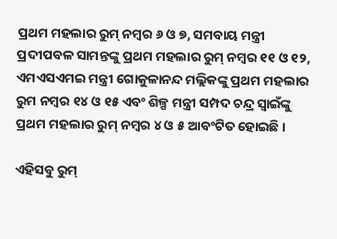ପ୍ରଥମ ମହଲାର ରୁମ୍ ନମ୍ବର ୬ ଓ ୭, ସମବାୟ ମନ୍ତ୍ରୀ ପ୍ରଦୀପବଳ ସାମନ୍ତଙ୍କୁ ପ୍ରଥମ ମହଲାର ରୁମ୍ ନମ୍ବର ୧୧ ଓ ୧୨, ଏମଏସଏମଇ ମନ୍ତ୍ରୀ ଗୋକୁଳାନନ୍ଦ ମଲ୍ଲିକଙ୍କୁ ପ୍ରଥମ ମହଲାର ରୁମ ନମ୍ବର ୧୪ ଓ ୧୫ ଏବଂ ଶିଳ୍ପ ମନ୍ତ୍ରୀ ସମ୍ପଦ ଚନ୍ଦ୍ର ସ୍ୱାଇଁଙ୍କୁ ପ୍ରଥମ ମହଲାର ରୁମ୍ ନମ୍ବର ୪ ଓ ୫ ଆବଂଟିତ ହୋଇଛି ।

ଏହିସବୁ ରୁମ୍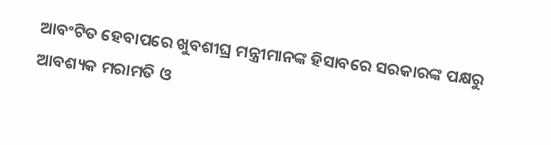ଆବଂଟିତ ହେବାପରେ ଖୁବଶୀଘ୍ର ମନ୍ତ୍ରୀମାନଙ୍କ ହିସାବରେ ସରକାରଙ୍କ ପକ୍ଷରୁ ଆବଶ୍ୟକ ମରାମତି ଓ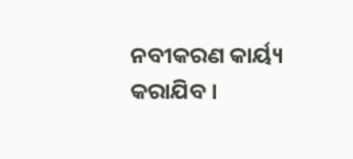ନବୀକରଣ କାର୍ୟ୍ୟ କରାଯିବ ।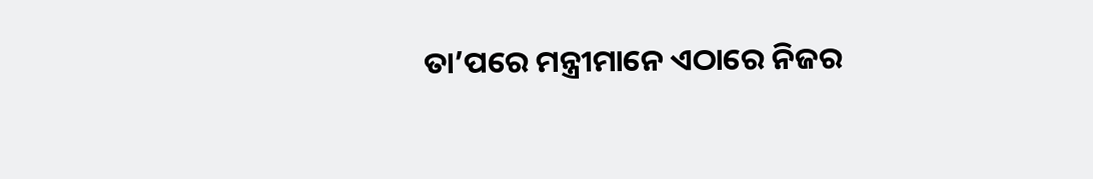ତା’ପରେ ମନ୍ତ୍ରୀମାନେ ଏଠାରେ ନିଜର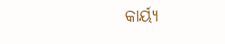କାର୍ୟ୍ୟ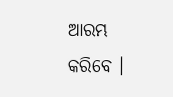ଆରମ୍ଭ କରିବେ ।